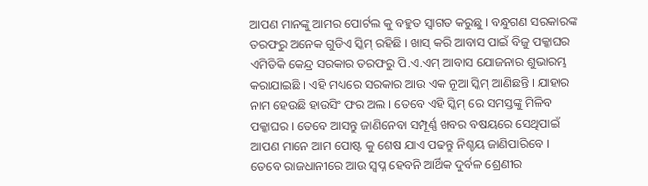ଆପଣ ମାନଙ୍କୁ ଆମର ପୋର୍ଟଲ କୁ ବହୁତ ସ୍ୱାଗତ କରୁଛୁ । ବନ୍ଧୁଗଣ ସରକାରଙ୍କ ତରଫରୁ ଅନେକ ଗୁଡିଏ ସ୍କିମ୍ ରହିଛି । ଖାସ୍ କରି ଆବାସ ପାଇଁ ବିଜୁ ପକ୍କାଘର ଏମିତିକି କେନ୍ଦ୍ର ସରକାର ତରଫରୁ ପି.ଏ.ଏମ୍ ଆବାସ ଯୋଜନାର ଶୁଭାରମ୍ଭ କରାଯାଇଛି । ଏହି ମଧ୍ୟରେ ସରକାର ଆଉ ଏକ ନୂଆ ସ୍କିମ୍ ଆଣିଛନ୍ତି । ଯାହାର ନାମ ହେଉଛି ହାଉସିଂ ଫର ଅଲ । ତେବେ ଏହି ସ୍କିମ୍ ରେ ସମସ୍ତଙ୍କୁ ମିଳିବ ପକ୍କାଘର । ତେବେ ଆସନ୍ତୁ ଜାଣିନେବା ସମ୍ପୂର୍ଣ୍ଣ ଖବର ବଷୟରେ ସେଥିପାଇଁ ଆପଣ ମାନେ ଆମ ପୋଷ୍ଟ କୁ ଶେଷ ଯାଏ ପଢନ୍ତୁ ନିଶ୍ଚୟ ଜାଣିପାରିବେ ।
ତେବେ ରାଜଧାନୀରେ ଆଉ ସ୍ୱପ୍ନ ହେବନି ଆର୍ଥିକ ଦୁର୍ବଳ ଶ୍ରେଣୀର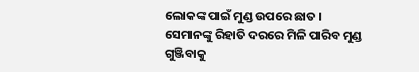ଲୋକଙ୍କ ପାଇଁ ମୁଣ୍ଡ ଉପରେ ଛାତ । ସେମାନଙ୍କୁ ରିହାତି ଦରରେ ମିଳି ପାରିବ ମୁଣ୍ଡ ଗୁଞ୍ଜିବାକୁ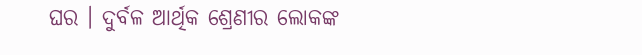ଘର । ଦୁର୍ବଳ ଆର୍ଥିକ ଶ୍ରେଣୀର ଲୋକଙ୍କ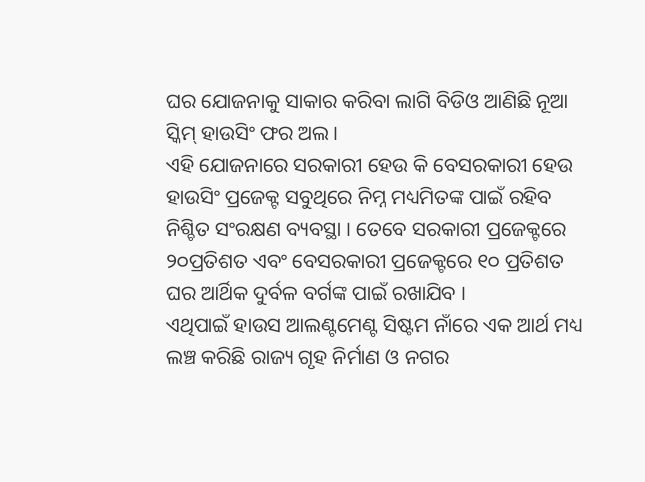ଘର ଯୋଜନାକୁ ସାକାର କରିବା ଲାଗି ବିଡିଓ ଆଣିଛି ନୂଆ ସ୍କିମ୍ ହାଉସିଂ ଫର ଅଲ ।
ଏହି ଯୋଜନାରେ ସରକାରୀ ହେଉ କି ବେସରକାରୀ ହେଉ ହାଉସିଂ ପ୍ରଜେକ୍ଟ ସବୁଥିରେ ନିମ୍ନ ମଧ୍ୟମିତଙ୍କ ପାଇଁ ରହିବ ନିଶ୍ଚିତ ସଂରକ୍ଷଣ ବ୍ୟବସ୍ଥା । ତେବେ ସରକାରୀ ପ୍ରଜେକ୍ଟରେ ୨୦ପ୍ରତିଶତ ଏବଂ ବେସରକାରୀ ପ୍ରଜେକ୍ଟରେ ୧୦ ପ୍ରତିଶତ ଘର ଆର୍ଥିକ ଦୁର୍ବଳ ବର୍ଗଙ୍କ ପାଇଁ ରଖାଯିବ ।
ଏଥିପାଇଁ ହାଉସ ଆଲଣ୍ଟମେଣ୍ଟ ସିଷ୍ଟମ ନାଁରେ ଏକ ଆର୍ଥ ମଧ୍ୟ ଲଞ୍ଚ କରିଛି ରାଜ୍ୟ ଗୃହ ନିର୍ମାଣ ଓ ନଗର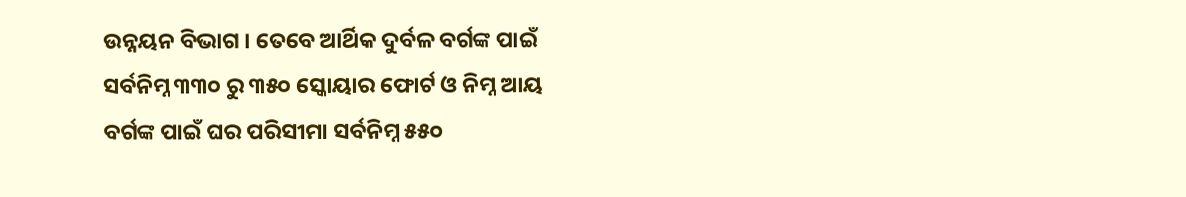ଉନ୍ନୟନ ବିଭାଗ । ତେବେ ଆର୍ଥିକ ଦୁର୍ବଳ ବର୍ଗଙ୍କ ପାଇଁ ସର୍ବନିମ୍ନ ୩୩୦ ରୁ ୩୫୦ ସ୍କୋୟାର ଫୋର୍ଟ ଓ ନିମ୍ନ ଆୟ ବର୍ଗଙ୍କ ପାଇଁ ଘର ପରିସୀମା ସର୍ବନିମ୍ନ ୫୫୦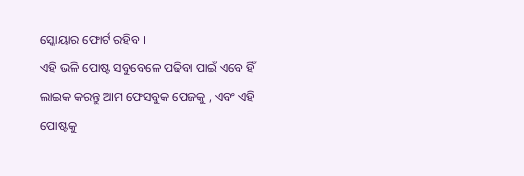ସ୍କୋୟାର ଫୋର୍ଟ ରହିବ ।
ଏହି ଭଳି ପୋଷ୍ଟ ସବୁବେଳେ ପଢିବା ପାଇଁ ଏବେ ହିଁ ଲାଇକ କରନ୍ତୁ ଆମ ଫେସବୁକ ପେଜକୁ , ଏବଂ ଏହି ପୋଷ୍ଟକୁ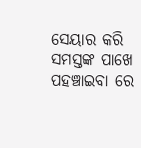ସେୟାର କରି ସମସ୍ତଙ୍କ ପାଖେ ପହଞ୍ଚାଇବା ରେ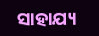ସାହାଯ୍ୟ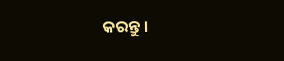କରନ୍ତୁ ।